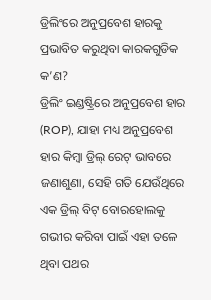ଡ୍ରିଲିଂରେ ଅନୁପ୍ରବେଶ ହାରକୁ ପ୍ରଭାବିତ କରୁଥିବା କାରକଗୁଡିକ କ’ଣ?
ଡ୍ରିଲିଂ ଇଣ୍ଡଷ୍ଟ୍ରିରେ ଅନୁପ୍ରବେଶ ହାର (ROP), ଯାହା ମଧ୍ୟ ଅନୁପ୍ରବେଶ ହାର କିମ୍ବା ଡ୍ରିଲ୍ ରେଟ୍ ଭାବରେ ଜଣାଶୁଣା, ସେହି ଗତି ଯେଉଁଥିରେ ଏକ ଡ୍ରିଲ୍ ବିଟ୍ ବୋରହୋଲକୁ ଗଭୀର କରିବା ପାଇଁ ଏହା ତଳେ ଥିବା ପଥର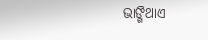ଭାଙ୍ଗିଥାଏ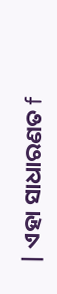| ଏହା ସାଧାରଣତ f